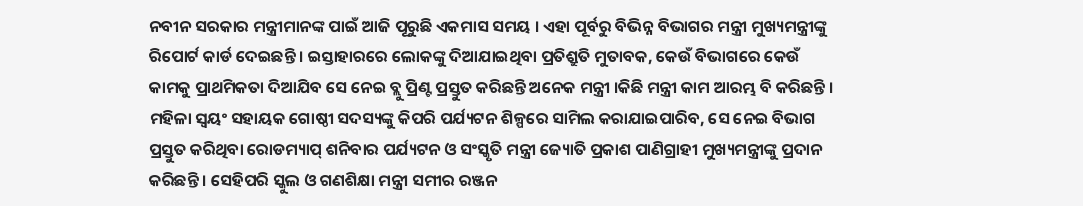ନବୀନ ସରକାର ମନ୍ତ୍ରୀମାନଙ୍କ ପାଇଁ ଆଜି ପୂରୁଛି ଏକମାସ ସମୟ । ଏହା ପୂର୍ବରୁ ବିଭିନ୍ନ ବିଭାଗର ମନ୍ତ୍ରୀ ମୁଖ୍ୟମନ୍ତ୍ରୀଙ୍କୁ ରିପୋର୍ଟ କାର୍ଡ ଦେଇଛନ୍ତି । ଇସ୍ତାହାରରେ ଲୋକଙ୍କୁ ଦିଆଯାଇଥିବା ପ୍ରତିଶ୍ରୁତି ମୁତାବକ, କେଉଁ ବିଭାଗରେ କେଉଁ କାମକୁ ପ୍ରାଥମିକତା ଦିଆଯିବ ସେ ନେଇ ବ୍ଲୁ ପ୍ରିଣ୍ଟ ପ୍ରସ୍ତୁତ କରିଛନ୍ତି ଅନେକ ମନ୍ତ୍ରୀ ।କିଛି ମନ୍ତ୍ରୀ କାମ ଆରମ୍ଭ ବି କରିଛନ୍ତି । ମହିଳା ସ୍ୱୟଂ ସହାୟକ ଗୋଷ୍ଠୀ ସଦସ୍ୟଙ୍କୁ କିପରି ପର୍ଯ୍ୟଟନ ଶିଳ୍ପରେ ସାମିଲ କରାଯାଇପାରିବ, ସେ ନେଇ ବିଭାଗ ପ୍ରସ୍ତୁତ କରିଥିବା ରୋଡମ୍ୟାପ୍ ଶନିବାର ପର୍ଯ୍ୟଟନ ଓ ସଂସ୍କୃତି ମନ୍ତ୍ରୀ ଜ୍ୟୋତି ପ୍ରକାଶ ପାଣିଗ୍ରାହୀ ମୁଖ୍ୟମନ୍ତ୍ରୀଙ୍କୁ ପ୍ରଦାନ କରିଛନ୍ତି । ସେହିପରି ସ୍କୁଲ ଓ ଗଣଶିକ୍ଷା ମନ୍ତ୍ରୀ ସମୀର ରଞ୍ଜନ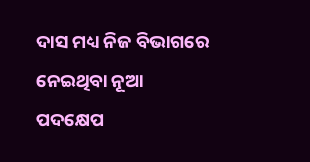ଦାସ ମଧ୍ୟ ନିଜ ବିଭାଗରେ ନେଇଥିବା ନୂଆ ପଦକ୍ଷେପ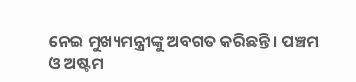ନେଇ ମୁଖ୍ୟମନ୍ତ୍ରୀଙ୍କୁ ଅବଗତ କରିଛନ୍ତି। ପଞ୍ଚମ ଓ ଅଷ୍ଟମ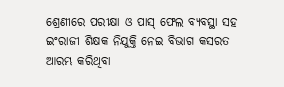ଶ୍ରେଣୀରେ ପରୀକ୍ଷା ଓ ପାସ୍ ଫେଲ ବ୍ୟବସ୍ଥା ସହ ଇଂରାଜୀ ଶିକ୍ଷକ ନିଯୁକ୍ତି ନେଇ ବିଭାଗ କସରତ ଆରମ୍ଭ କରିଥିବା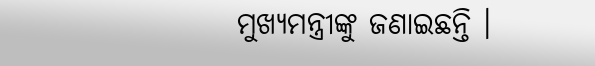ମୁଖ୍ୟମନ୍ତ୍ରୀଙ୍କୁ ଜଣାଇଛନ୍ତି ।